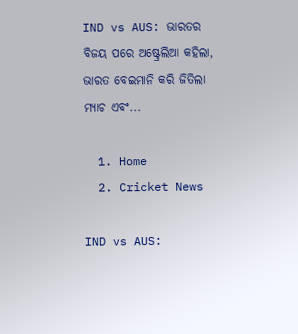IND vs AUS: ଭାରତର ବିଜୟ ପରେ ଅଷ୍ଟ୍ରେଲିଆ କହିଲା, ଭାରତ ବେଇମାନି କରି ଜିତିଲା ମ୍ୟାଚ ଏବଂ...

  1. Home
  2. Cricket News

IND vs AUS: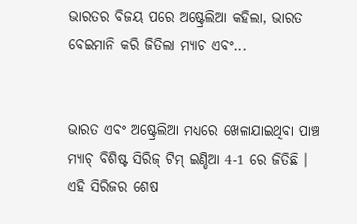ଭାରତର ବିଜୟ ପରେ ଅଷ୍ଟ୍ରେଲିଆ କହିଲା, ଭାରତ ବେଇମାନି କରି ଜିତିଲା ମ୍ୟାଚ ଏବଂ...


ଭାରତ ଏବଂ ଅଷ୍ଟ୍ରେଲିଆ ମଧ୍ୟରେ ଖେଳାଯାଇଥିବା ପାଞ୍ଚ ମ୍ୟାଚ୍ ବିଶିଷ୍ଟ ସିରିଜ୍ ଟିମ୍ ଇଣ୍ଡିଆ 4-1 ରେ ଜିତିଛି । ଏହି ସିରିଜର ଶେଷ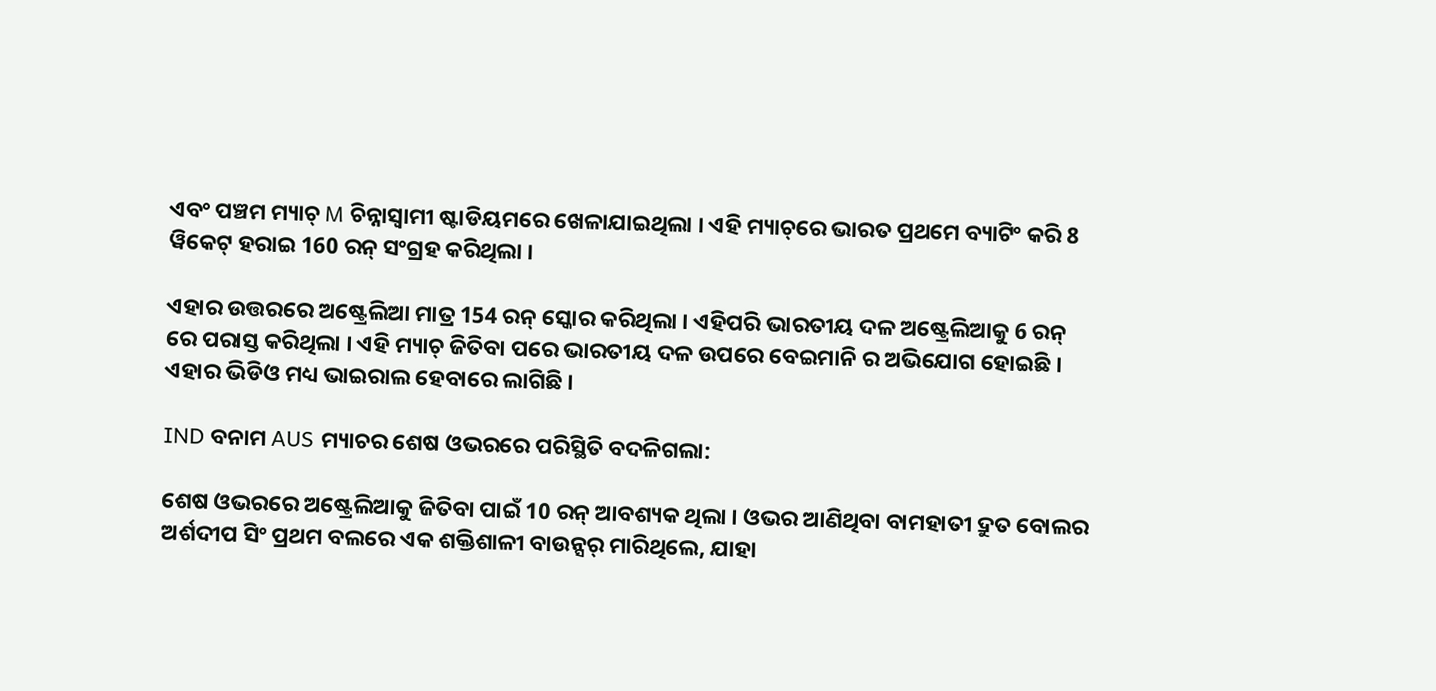ଏବଂ ପଞ୍ଚମ ମ୍ୟାଚ୍ M ଚିନ୍ନାସ୍ୱାମୀ ଷ୍ଟାଡିୟମରେ ଖେଳାଯାଇଥିଲା । ଏହି ମ୍ୟାଚ୍‌ରେ ଭାରତ ପ୍ରଥମେ ବ୍ୟାଟିଂ କରି 8 ୱିକେଟ୍ ହରାଇ 160 ରନ୍ ସଂଗ୍ରହ କରିଥିଲା ।

ଏହାର ଉତ୍ତରରେ ଅଷ୍ଟ୍ରେଲିଆ ମାତ୍ର 154 ରନ୍ ସ୍କୋର କରିଥିଲା । ଏହିପରି ଭାରତୀୟ ଦଳ ଅଷ୍ଟ୍ରେଲିଆକୁ 6 ରନ୍ ରେ ପରାସ୍ତ କରିଥିଲା । ଏହି ମ୍ୟାଚ୍ ଜିତିବା ପରେ ଭାରତୀୟ ଦଳ ଉପରେ ବେଇମାନି ର ଅଭିଯୋଗ ହୋଇଛି । ଏହାର ଭିଡିଓ ମଧ୍ୟ ଭାଇରାଲ ହେବାରେ ଲାଗିଛି ।

IND ବନାମ AUS ମ୍ୟାଚର ଶେଷ ଓଭରରେ ପରିସ୍ଥିତି ବଦଳିଗଲା:

ଶେଷ ଓଭରରେ ଅଷ୍ଟ୍ରେଲିଆକୁ ଜିତିବା ପାଇଁ 10 ରନ୍ ଆବଶ୍ୟକ ଥିଲା । ଓଭର ଆଣିଥିବା ବାମହାତୀ ଦ୍ରୁତ ବୋଲର ଅର୍ଶଦୀପ ସିଂ ପ୍ରଥମ ବଲରେ ଏକ ଶକ୍ତିଶାଳୀ ବାଉନ୍ସର୍ ମାରିଥିଲେ, ଯାହା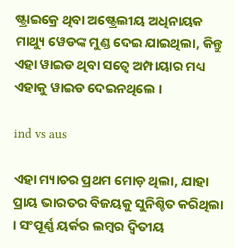ଷ୍ଟ୍ରାଇକ୍ରେ ଥିବା ଅଷ୍ଟ୍ରେଲୀୟ ଅଧିନାୟକ ମାଥ୍ୟୁ ୱେଡଙ୍କ ମୁଣ୍ଡ ଦେଇ ଯାଇଥିଲା, କିନ୍ତୁ ଏହା ୱାଇଡ ଥିବା ସତ୍ୱେ ଅମ୍ପାୟାର ମଧ୍ୟ ଏହାକୁ ୱାଇଡ ଦେଇନଥିଲେ ।

ind vs aus

ଏହା ମ୍ୟାଚର ପ୍ରଥମ ମୋଡ଼ ଥିଲା, ଯାହା ପ୍ରାୟ ଭାରତର ବିଜୟକୁ ସୁନିଶ୍ଚିତ କରିଥିଲା । ସଂପୂର୍ଣ୍ଣ ୟର୍କର ଲମ୍ବର ଦ୍ୱିତୀୟ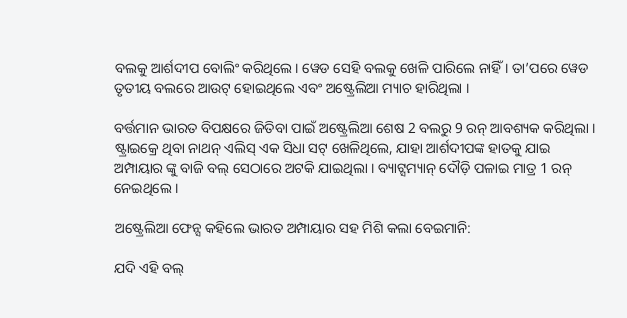ବଲକୁ ଆର୍ଶଦୀପ ବୋଲିଂ କରିଥିଲେ। ୱେଡ ସେହି ବଲକୁ ଖେଳି ପାରିଲେ ନାହିଁ । ତା’ପରେ ୱେଡ ତୃତୀୟ ବଲରେ ଆଉଟ୍ ହୋଇଥିଲେ ଏବଂ ଅଷ୍ଟ୍ରେଲିଆ ମ୍ୟାଚ ହାରିଥିଲା ।

ବର୍ତ୍ତମାନ ଭାରତ ବିପକ୍ଷରେ ଜିତିବା ପାଇଁ ଅଷ୍ଟ୍ରେଲିଆ ଶେଷ 2 ବଲରୁ 9 ରନ୍ ଆବଶ୍ୟକ କରିଥିଲା । ଷ୍ଟ୍ରାଇକ୍ରେ ଥିବା ନାଥନ୍ ଏଲିସ୍ ଏକ ସିଧା ସଟ୍ ଖେଳିଥିଲେ, ଯାହା ଆର୍ଶଦୀପଙ୍କ ହାତକୁ ଯାଇ ଅମ୍ପାୟାର ଙ୍କୁ ବାଜି ବଲ୍ ସେଠାରେ ଅଟକି ଯାଇଥିଲା । ବ୍ୟାଟ୍ସମ୍ୟାନ୍ ଦୌଡ଼ି ପଳାଇ ମାତ୍ର 1 ରନ୍ ନେଇଥିଲେ ।

ଅଷ୍ଟ୍ରେଲିଆ ଫେନ୍ସ କହିଲେ ଭାରତ ଅମ୍ପାୟାର ସହ ମିଶି କଲା ବେଇମାନି:

ଯଦି ଏହି ବଲ୍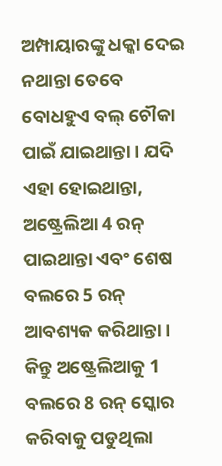ଅମ୍ପାୟାରଙ୍କୁ ଧକ୍କା ଦେଇ ନଥାନ୍ତା ତେବେ ବୋଧହୁଏ ବଲ୍ ଚୌକା ପାଇଁ ଯାଇଥାନ୍ତା । ଯଦି ଏହା ହୋଇଥାନ୍ତା, ଅଷ୍ଟ୍ରେଲିଆ 4 ରନ୍ ପାଇଥାନ୍ତା ଏବଂ ଶେଷ ବଲରେ 5 ରନ୍ ଆବଶ୍ୟକ କରିଥାନ୍ତା । କିନ୍ତୁ ଅଷ୍ଟ୍ରେଲିଆକୁ 1 ବଲରେ 8 ରନ୍ ସ୍କୋର କରିବାକୁ ପଡୁଥିଲା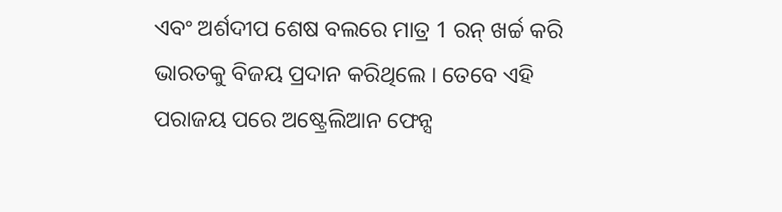ଏବଂ ଅର୍ଶଦୀପ ଶେଷ ବଲରେ ମାତ୍ର 1 ରନ୍ ଖର୍ଚ୍ଚ କରି ଭାରତକୁ ବିଜୟ ପ୍ରଦାନ କରିଥିଲେ । ତେବେ ଏହି ପରାଜୟ ପରେ ଅଷ୍ଟ୍ରେଲିଆନ ଫେନ୍ସ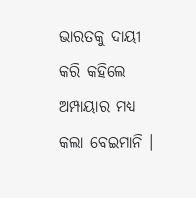ଭାରତକୁ ଦାୟୀ କରି କହିଲେ ଅମ୍ପାୟାର ମଧ୍ୟ କଲା ବେଇମାନି ।